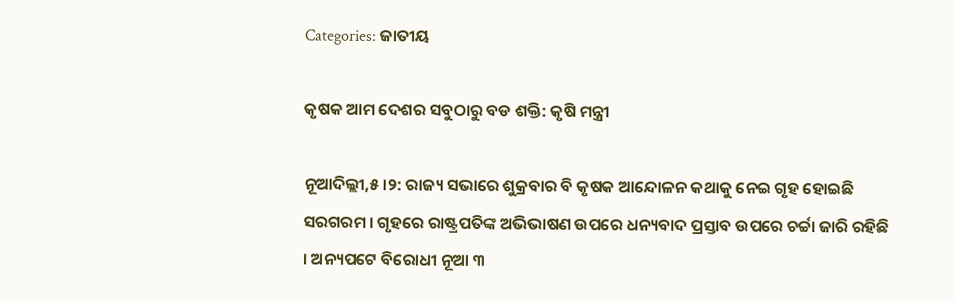Categories: ଜାତୀୟ

କୃଷକ ଆମ ଦେଶର ସବୁଠାରୁ ବଡ ଶକ୍ତି: କୃଷି ମନ୍ତ୍ରୀ

ନୂଆଦିଲ୍ଲୀ,୫ ।୨: ରାଜ୍ୟ ସଭାରେ ଶୁକ୍ରବାର ବି କୃଷକ ଆନ୍ଦୋଳନ କଥାକୁ ନେଇ ଗୃହ ହୋଇଛି ସରଗରମ । ଗୃହରେ ରାଷ୍ଟ୍ରପତିଙ୍କ ଅଭିଭାଷଣ ଉପରେ ଧନ୍ୟବାଦ ପ୍ରସ୍ତାବ ଉପରେ ଚର୍ଚ୍ଚା ଜାରି ରହିଛି । ଅନ୍ୟପଟେ ବିରୋଧୀ ନୂଆ ୩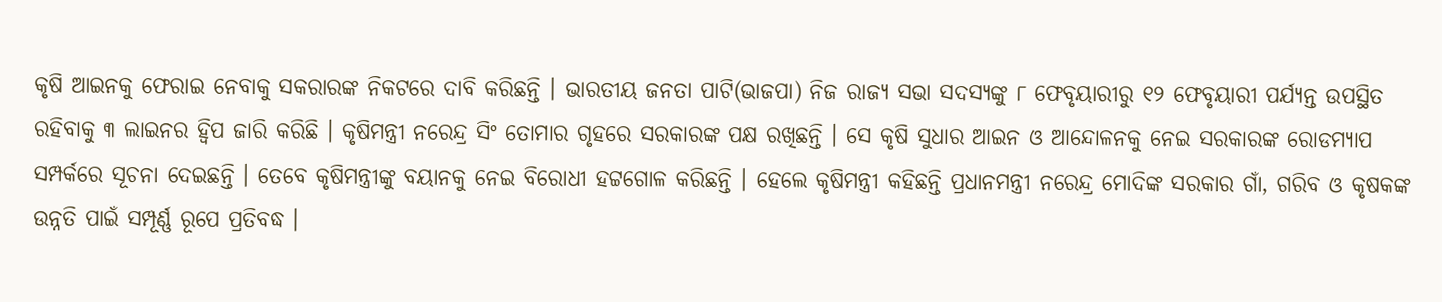କୃଷି ଆଇନକୁ ଫେରାଇ ନେବାକୁ ସକରାରଙ୍କ ନିକଟରେ ଦାବି କରିଛନ୍ତି । ଭାରତୀୟ ଜନତା ପାଟି(ଭାଜପା) ନିଜ ରାଜ୍ୟ ସଭା ସଦସ୍ୟଙ୍କୁ ୮ ଫେବୃୟାରୀରୁ ୧୨ ଫେବୃୟାରୀ ପର୍ଯ୍ୟନ୍ତ ଉପସ୍ଥିତ ରହିବାକୁ ୩ ଲାଇନର ହ୍ୱିପ ଜାରି କରିଛି । କୃଷିମନ୍ତ୍ରୀ ନରେନ୍ଦ୍ର ସିଂ ତୋମାର ଗୃହରେ ସରକାରଙ୍କ ପକ୍ଷ ରଖିଛନ୍ତି । ସେ କୃଷି ସୁଧାର ଆଇନ ଓ ଆନ୍ଦୋଳନକୁ ନେଇ ସରକାରଙ୍କ ରୋଡମ୍ୟାପ ସମ୍ପର୍କରେ ସୂଚନା ଦେଇଛନ୍ତି । ତେବେ କୃଷିମନ୍ତ୍ରୀଙ୍କୁ ବୟାନକୁ ନେଇ ବିରୋଧୀ ହଟ୍ଟଗୋଳ କରିଛନ୍ତି । ହେଲେ କୃଷିମନ୍ତ୍ରୀ କହିଛନ୍ତି ପ୍ରଧାନମନ୍ତ୍ରୀ ନରେନ୍ଦ୍ର ମୋଦିଙ୍କ ସରକାର ଗାଁ, ଗରିବ ଓ କୃଷକଙ୍କ ଉନ୍ନତି ପାଇଁ ସମ୍ପୂର୍ଣ୍ଣ ରୂପେ ପ୍ରତିବଦ୍ଧ ।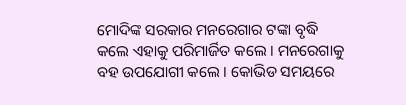ମୋଦିଙ୍କ ସରକାର ମନରେଗାର ଟଙ୍କା ବୃଦ୍ଧି କଲେ ଏହାକୁ ପରିମାର୍ଜିତ କଲେ । ମନରେଗାକୁ ବହ ଉପଯୋଗୀ କଲେ । କୋଭିଡ ସମୟରେ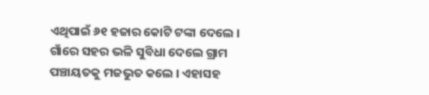ଏଥିପାଇଁ ୬୧ ହଜାର କୋଟି ଟଙ୍କା ଦେଲେ । ଗାଁରେ ସହର ଭଳି ସୁବିଧା ଦେଲେ ଗ୍ରାମ ପଞ୍ଚାୟତକୁ ମଜଭୁତ କଲେ । ଏହାସହ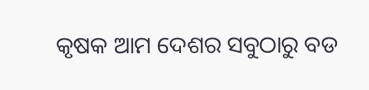କୃଷକ ଆମ ଦେଶର ସବୁଠାରୁ ବଡ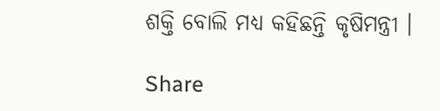ଶକ୍ତି ବୋଲି ମଧ୍ୟ କହିଛନ୍ତି କୃଷିମନ୍ତ୍ରୀ ।

Share